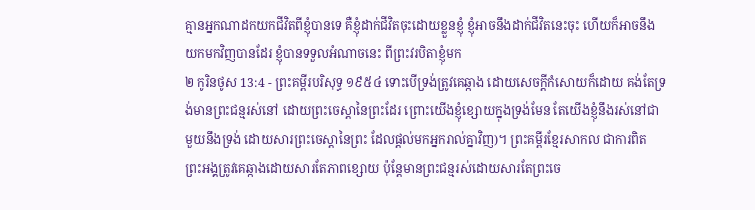គ្មានអ្នកណាដកយកជីវិតពីខ្ញុំបានទេ គឺខ្ញុំដាក់ជីវិតចុះដោយខ្លួនខ្ញុំ ខ្ញុំអាចនឹងដាក់ជីវិតនេះចុះ ហើយក៏អាចនឹងយកមកវិញបានដែរ ខ្ញុំបានទទួលអំណាចនេះ ពីព្រះវរបិតាខ្ញុំមក
២ កូរិនថូស 13:4 - ព្រះគម្ពីរបរិសុទ្ធ ១៩៥៤ ទោះបើទ្រង់ត្រូវគេឆ្កាង ដោយសេចក្ដីកំសោយក៏ដោយ គង់តែទ្រង់មានព្រះជន្មរស់នៅ ដោយព្រះចេស្តានៃព្រះដែរ ព្រោះយើងខ្ញុំខ្សោយក្នុងទ្រង់មែន តែយើងខ្ញុំនឹងរស់នៅជាមួយនឹងទ្រង់ ដោយសារព្រះចេស្តានៃព្រះ ដែលផ្តល់មកអ្នករាល់គ្នាវិញ)។ ព្រះគម្ពីរខ្មែរសាកល ជាការពិត ព្រះអង្គត្រូវគេឆ្កាងដោយសារតែភាពខ្សោយ ប៉ុន្តែមានព្រះជន្មរស់ដោយសារតែព្រះចេ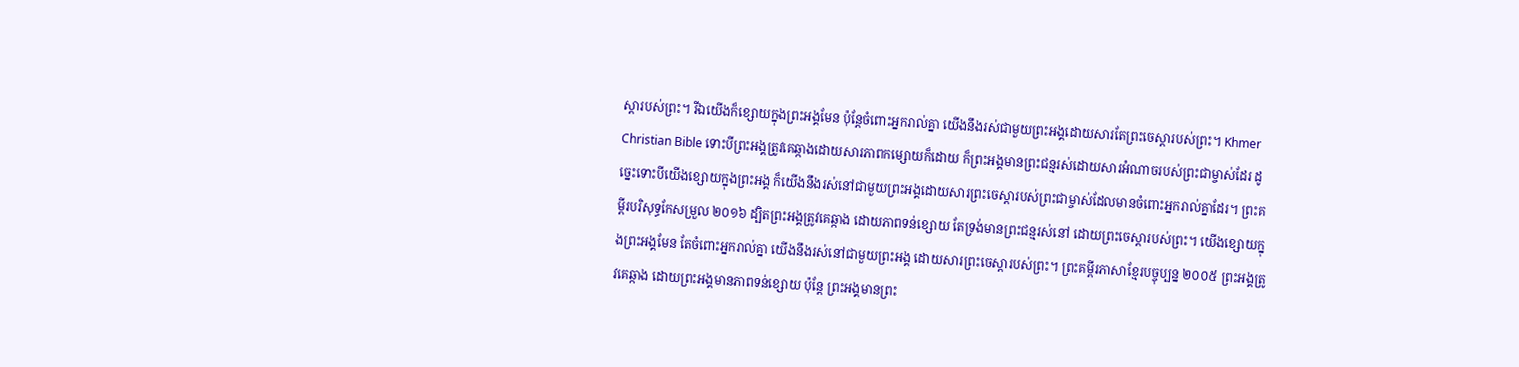ស្ដារបស់ព្រះ។ រីឯយើងក៏ខ្សោយក្នុងព្រះអង្គមែន ប៉ុន្តែចំពោះអ្នករាល់គ្នា យើងនឹងរស់ជាមួយព្រះអង្គដោយសារតែព្រះចេស្ដារបស់ព្រះ។ Khmer Christian Bible ទោះបីព្រះអង្គត្រូវគេឆ្កាងដោយសារភាពកម្សោយក៏ដោយ ក៏ព្រះអង្គមានព្រះជន្មរស់ដោយសារអំណាចរបស់ព្រះជាម្ចាស់ដែរ ដូច្នេះទោះបីយើងខ្សោយក្នុងព្រះអង្គ ក៏យើងនឹងរស់នៅជាមួយព្រះអង្គដោយសារព្រះចេស្ដារបស់ព្រះជាម្ចាស់ដែលមានចំពោះអ្នករាល់គ្នាដែរ។ ព្រះគម្ពីរបរិសុទ្ធកែសម្រួល ២០១៦ ដ្បិតព្រះអង្គត្រូវគេឆ្កាង ដោយភាពទន់ខ្សោយ តែទ្រង់មានព្រះជន្មរស់នៅ ដោយព្រះចេស្តារបស់ព្រះ។ យើងខ្សោយក្នុងព្រះអង្គមែន តែចំពោះអ្នករាល់គ្នា យើងនឹងរស់នៅជាមួយព្រះអង្គ ដោយសារព្រះចេស្តារបស់ព្រះ។ ព្រះគម្ពីរភាសាខ្មែរបច្ចុប្បន្ន ២០០៥ ព្រះអង្គត្រូវគេឆ្កាង ដោយព្រះអង្គមានភាពទន់ខ្សោយ ប៉ុន្តែ ព្រះអង្គមានព្រះ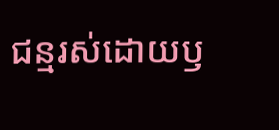ជន្មរស់ដោយឫ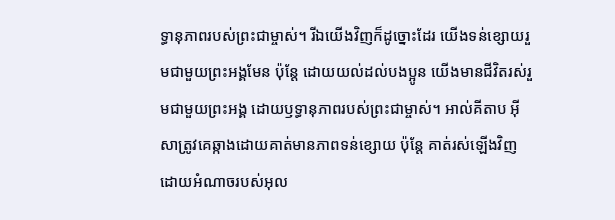ទ្ធានុភាពរបស់ព្រះជាម្ចាស់។ រីឯយើងវិញក៏ដូច្នោះដែរ យើងទន់ខ្សោយរួមជាមួយព្រះអង្គមែន ប៉ុន្តែ ដោយយល់ដល់បងប្អូន យើងមានជីវិតរស់រួមជាមួយព្រះអង្គ ដោយឫទ្ធានុភាពរបស់ព្រះជាម្ចាស់។ អាល់គីតាប អ៊ីសាត្រូវគេឆ្កាងដោយគាត់មានភាពទន់ខ្សោយ ប៉ុន្ដែ គាត់រស់ឡើងវិញ ដោយអំណាចរបស់អុល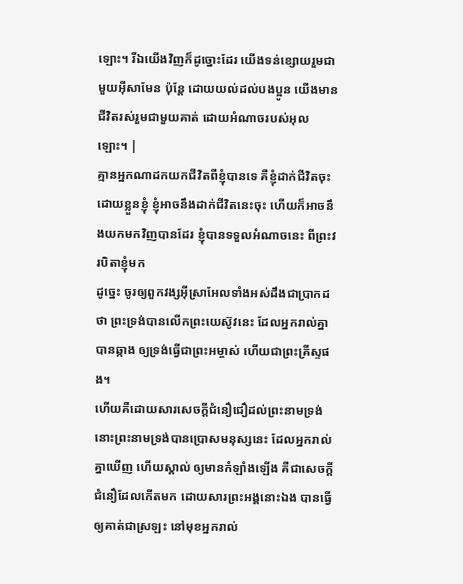ឡោះ។ រីឯយើងវិញក៏ដូច្នោះដែរ យើងទន់ខ្សោយរួមជាមួយអ៊ីសាមែន ប៉ុន្ដែ ដោយយល់ដល់បងប្អូន យើងមានជីវិតរស់រួមជាមួយគាត់ ដោយអំណាចរបស់អុលឡោះ។ |
គ្មានអ្នកណាដកយកជីវិតពីខ្ញុំបានទេ គឺខ្ញុំដាក់ជីវិតចុះដោយខ្លួនខ្ញុំ ខ្ញុំអាចនឹងដាក់ជីវិតនេះចុះ ហើយក៏អាចនឹងយកមកវិញបានដែរ ខ្ញុំបានទទួលអំណាចនេះ ពីព្រះវរបិតាខ្ញុំមក
ដូច្នេះ ចូរឲ្យពួកវង្សអ៊ីស្រាអែលទាំងអស់ដឹងជាប្រាកដថា ព្រះទ្រង់បានលើកព្រះយេស៊ូវនេះ ដែលអ្នករាល់គ្នាបានឆ្កាង ឲ្យទ្រង់ធ្វើជាព្រះអម្ចាស់ ហើយជាព្រះគ្រីស្ទផង។
ហើយគឺដោយសារសេចក្ដីជំនឿជឿដល់ព្រះនាមទ្រង់ នោះព្រះនាមទ្រង់បានប្រោសមនុស្សនេះ ដែលអ្នករាល់គ្នាឃើញ ហើយស្គាល់ ឲ្យមានកំឡាំងឡើង គឺជាសេចក្ដីជំនឿដែលកើតមក ដោយសារព្រះអង្គនោះឯង បានធ្វើឲ្យគាត់ជាស្រឡះ នៅមុខអ្នករាល់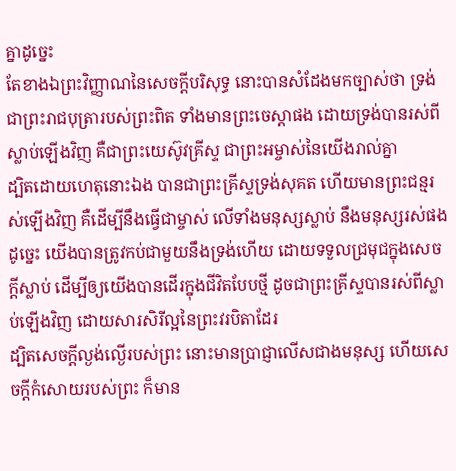គ្នាដូច្នេះ
តែខាងឯព្រះវិញ្ញាណនៃសេចក្ដីបរិសុទ្ធ នោះបានសំដែងមកច្បាស់ថា ទ្រង់ជាព្រះរាជបុត្រារបស់ព្រះពិត ទាំងមានព្រះចេស្តាផង ដោយទ្រង់បានរស់ពីស្លាប់ឡើងវិញ គឺជាព្រះយេស៊ូវគ្រីស្ទ ជាព្រះអម្ចាស់នៃយើងរាល់គ្នា
ដ្បិតដោយហេតុនោះឯង បានជាព្រះគ្រីស្ទទ្រង់សុគត ហើយមានព្រះជន្មរស់ឡើងវិញ គឺដើម្បីនឹងធ្វើជាម្ចាស់ លើទាំងមនុស្សស្លាប់ នឹងមនុស្សរស់ផង
ដូច្នេះ យើងបានត្រូវកប់ជាមួយនឹងទ្រង់ហើយ ដោយទទួលជ្រមុជក្នុងសេចក្ដីស្លាប់ ដើម្បីឲ្យយើងបានដើរក្នុងជីវិតបែបថ្មី ដូចជាព្រះគ្រីស្ទបានរស់ពីស្លាប់ឡើងវិញ ដោយសារសិរីល្អនៃព្រះវរបិតាដែរ
ដ្បិតសេចក្ដីល្ងង់ល្ងើរបស់ព្រះ នោះមានប្រាជ្ញាលើសជាងមនុស្ស ហើយសេចក្ដីកំសោយរបស់ព្រះ ក៏មាន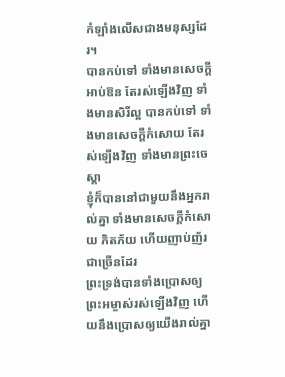កំឡាំងលើសជាងមនុស្សដែរ។
បានកប់ទៅ ទាំងមានសេចក្ដីអាប់ឱន តែរស់ឡើងវិញ ទាំងមានសិរីល្អ បានកប់ទៅ ទាំងមានសេចក្ដីកំសោយ តែរស់ឡើងវិញ ទាំងមានព្រះចេស្តា
ខ្ញុំក៏បាននៅជាមួយនឹងអ្នករាល់គ្នា ទាំងមានសេចក្ដីកំសោយ ភិតភ័យ ហើយញាប់ញ័រជាច្រើនដែរ
ព្រះទ្រង់បានទាំងប្រោសឲ្យព្រះអម្ចាស់រស់ឡើងវិញ ហើយនឹងប្រោសឲ្យយើងរាល់គ្នា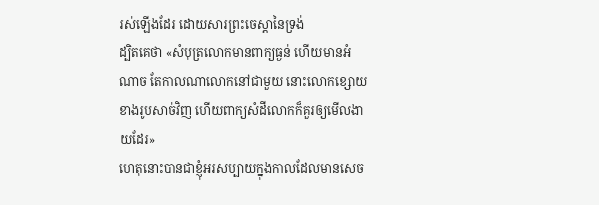រស់ឡើងដែរ ដោយសារព្រះចេស្តានៃទ្រង់
ដ្បិតគេថា «សំបុត្រលោកមានពាក្យធ្ងន់ ហើយមានអំណាច តែកាលណាលោកនៅជាមួយ នោះលោកខ្សោយខាងរូបសាច់វិញ ហើយពាក្យសំដីលោកក៏គួរឲ្យមើលងាយដែរ»
ហេតុនោះបានជាខ្ញុំអរសប្បាយក្នុងកាលដែលមានសេច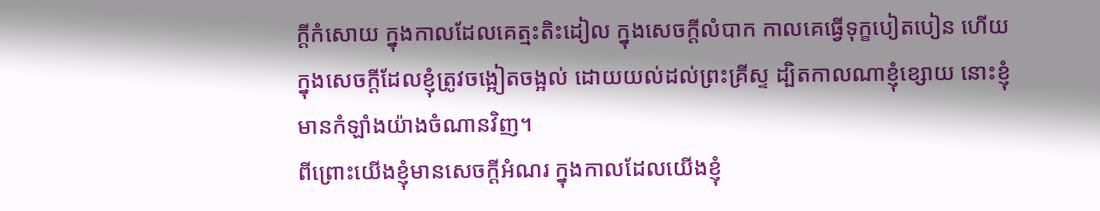ក្ដីកំសោយ ក្នុងកាលដែលគេត្មះតិះដៀល ក្នុងសេចក្ដីលំបាក កាលគេធ្វើទុក្ខបៀតបៀន ហើយក្នុងសេចក្ដីដែលខ្ញុំត្រូវចង្អៀតចង្អល់ ដោយយល់ដល់ព្រះគ្រីស្ទ ដ្បិតកាលណាខ្ញុំខ្សោយ នោះខ្ញុំមានកំឡាំងយ៉ាងចំណានវិញ។
ពីព្រោះយើងខ្ញុំមានសេចក្ដីអំណរ ក្នុងកាលដែលយើងខ្ញុំ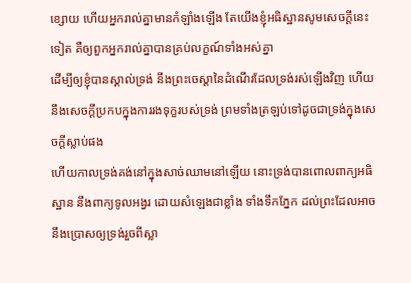ខ្សោយ ហើយអ្នករាល់គ្នាមានកំឡាំងឡើង តែយើងខ្ញុំអធិស្ឋានសូមសេចក្ដីនេះទៀត គឺឲ្យពួកអ្នករាល់គ្នាបានគ្រប់លក្ខណ៍ទាំងអស់គ្នា
ដើម្បីឲ្យខ្ញុំបានស្គាល់ទ្រង់ នឹងព្រះចេស្តានៃដំណើរដែលទ្រង់រស់ឡើងវិញ ហើយនឹងសេចក្ដីប្រកបក្នុងការរងទុក្ខរបស់ទ្រង់ ព្រមទាំងត្រឡប់ទៅដូចជាទ្រង់ក្នុងសេចក្ដីស្លាប់ផង
ហើយកាលទ្រង់គង់នៅក្នុងសាច់ឈាមនៅឡើយ នោះទ្រង់បានពោលពាក្យអធិស្ឋាន នឹងពាក្យទូលអង្វរ ដោយសំឡេងជាខ្លាំង ទាំងទឹកភ្នែក ដល់ព្រះដែលអាចនឹងប្រោសឲ្យទ្រង់រួចពីស្លា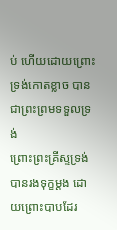ប់ ហើយដោយព្រោះទ្រង់កោតខ្លាច បានជាព្រះព្រមទទួលទ្រង់
ព្រោះព្រះគ្រីស្ទទ្រង់បានរងទុក្ខម្តង ដោយព្រោះបាបដែរ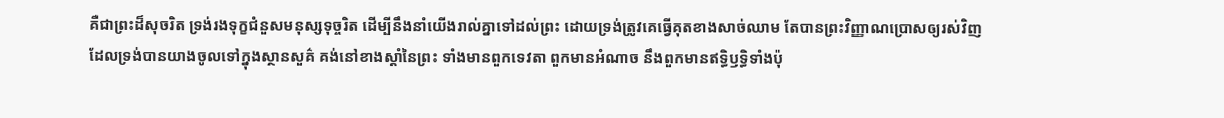គឺជាព្រះដ៏សុចរិត ទ្រង់រងទុក្ខជំនួសមនុស្សទុច្ចរិត ដើម្បីនឹងនាំយើងរាល់គ្នាទៅដល់ព្រះ ដោយទ្រង់ត្រូវគេធ្វើគុតខាងសាច់ឈាម តែបានព្រះវិញ្ញាណប្រោសឲ្យរស់វិញ
ដែលទ្រង់បានយាងចូលទៅក្នុងស្ថានសួគ៌ គង់នៅខាងស្តាំនៃព្រះ ទាំងមានពួកទេវតា ពួកមានអំណាច នឹងពួកមានឥទ្ធិឫទ្ធិទាំងប៉ុ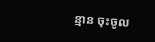ន្មាន ចុះចូល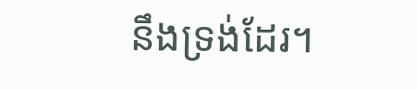នឹងទ្រង់ដែរ។